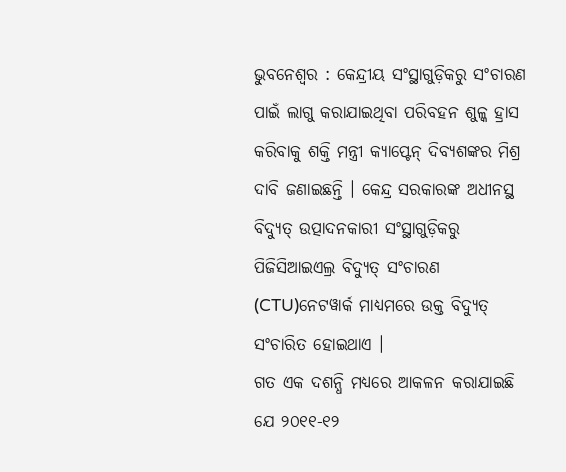ଭୁବନେଶ୍ୱର : କେନ୍ଦ୍ରୀୟ ସଂସ୍ଥାଗୁଡ଼ିକରୁ ସଂଚାରଣ ପାଇଁ ଲାଗୁ କରାଯାଇଥିବା ପରିବହନ ଶୁଳ୍କ ହ୍ରାସ କରିବାକୁ ଶକ୍ତି ମନ୍ତ୍ରୀ କ୍ୟାପ୍ଟେନ୍ ଦିବ୍ୟଶଙ୍କର ମିଶ୍ର ଦାବି ଜଣାଇଛନ୍ତି । କେନ୍ଦ୍ର ସରକାରଙ୍କ ଅଧୀନସ୍ଥ ବିଦ୍ୟୁତ୍ ଉତ୍ପାଦନକାରୀ ସଂସ୍ଥାଗୁଡ଼ିକରୁ ପିଜିସିଆଇଏଲ୍ର ବିଦ୍ୟୁତ୍ ସଂଚାରଣ (CTU)ନେଟୱାର୍କ ମାଧ୍ୟମରେ ଉକ୍ତ ବିଦ୍ୟୁତ୍ ସଂଚାରିତ ହୋଇଥାଏ ।
ଗତ ଏକ ଦଶନ୍ଧି ମଧ୍ୟରେ ଆକଳନ କରାଯାଇଛି ଯେ ୨୦୧୧-୧୨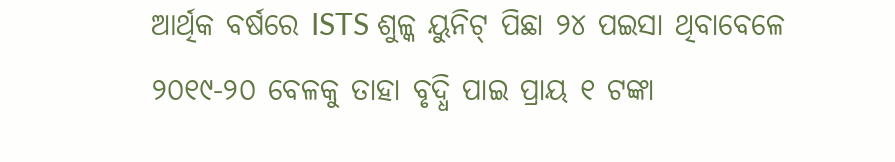ଆର୍ଥିକ ବର୍ଷରେ ISTS ଶୁଳ୍କ ୟୁନିଟ୍ ପିଛା ୨୪ ପଇସା ଥିବାବେଳେ ୨୦୧୯-୨୦ ବେଳକୁ ତାହା ବୃଦ୍ଧି ପାଇ ପ୍ରାୟ ୧ ଟଙ୍କା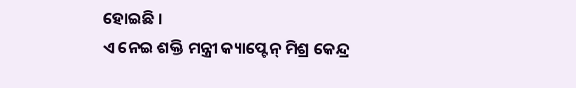ହୋଇଛି ।
ଏ ନେଇ ଶକ୍ତି ମନ୍ତ୍ରୀ କ୍ୟାପ୍ଟେନ୍ ମିଶ୍ର କେନ୍ଦ୍ର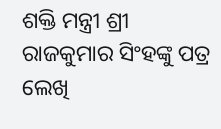ଶକ୍ତି ମନ୍ତ୍ରୀ ଶ୍ରୀ ରାଜକୁମାର ସିଂହଙ୍କୁ ପତ୍ର ଲେଖି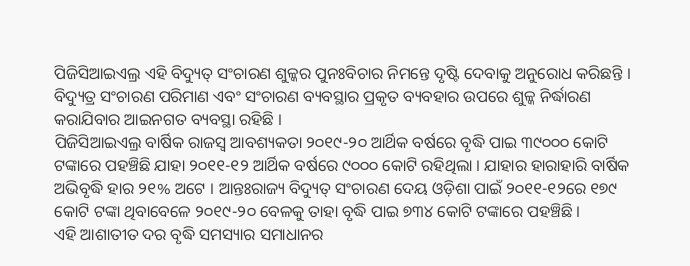ପିଜିସିଆଇଏଲ୍ର ଏହି ବିଦ୍ୟୁତ୍ ସଂଚାରଣ ଶୁଳ୍କର ପୁନଃବିଚାର ନିମନ୍ତେ ଦୃଷ୍ଟି ଦେବାକୁ ଅନୁରୋଧ କରିଛନ୍ତି । ବିଦ୍ୟୁତ୍ର ସଂଚାରଣ ପରିମାଣ ଏବଂ ସଂଚାରଣ ବ୍ୟବସ୍ଥାର ପ୍ରକୃତ ବ୍ୟବହାର ଉପରେ ଶୁଳ୍କ ନିର୍ଦ୍ଧାରଣ କରାଯିବାର ଆଇନଗତ ବ୍ୟବସ୍ଥା ରହିଛି ।
ପିଜିସିଆଇଏଲ୍ର ବାର୍ଷିକ ରାଜସ୍ୱ ଆବଶ୍ୟକତା ୨୦୧୯-୨୦ ଆର୍ଥିକ ବର୍ଷରେ ବୃଦ୍ଧି ପାଇ ୩୯୦୦୦ କୋଟି ଟଙ୍କାରେ ପହଞ୍ଚିଛି ଯାହା ୨୦୧୧-୧୨ ଆର୍ଥିକ ବର୍ଷରେ ୯୦୦୦ କୋଟି ରହିଥିଲା । ଯାହାର ହାରାହାରି ବାର୍ଷିକ ଅଭିବୃଦ୍ଧି ହାର ୨୧% ଅଟେ । ଆନ୍ତଃରାଜ୍ୟ ବିଦ୍ୟୁତ୍ ସଂଚାରଣ ଦେୟ ଓଡ଼ିଶା ପାଇଁ ୨୦୧୧-୧୨ରେ ୧୭୯ କୋଟି ଟଙ୍କା ଥିବାବେଳେ ୨୦୧୯-୨୦ ବେଳକୁ ତାହା ବୃଦ୍ଧି ପାଇ ୭୩୪ କୋଟି ଟଙ୍କାରେ ପହଞ୍ଚିଛି ।
ଏହି ଆଶାତୀତ ଦର ବୃଦ୍ଧି ସମସ୍ୟାର ସମାଧାନର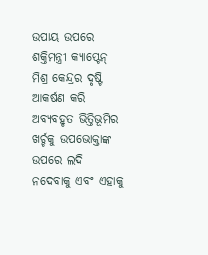ଉପାୟ ଉପରେ ଶକ୍ତିମନ୍ତ୍ରୀ କ୍ୟାପ୍ଟେନ୍ ମିଶ୍ର କେନ୍ଦ୍ରର ଦୃଷ୍ଟି ଆକର୍ଷଣ କରି ଅବ୍ୟବହୃତ ଭିତ୍ତିଭୂମିର ଖର୍ଚ୍ଚକୁ ଉପଭୋକ୍ତାଙ୍କ ଉପରେ ଲଦି ନଦେବାକୁ ଏବଂ ଏହାକୁ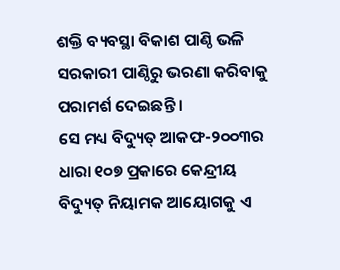ଶକ୍ତି ବ୍ୟବସ୍ଥା ବିକାଶ ପାଣ୍ଠି ଭଳି ସରକାରୀ ପାଣ୍ଠିରୁ ଭରଣା କରିବାକୁ ପରାମର୍ଶ ଦେଇଛନ୍ତି ।
ସେ ମଧ୍ୟ ବିଦ୍ୟୁତ୍ ଆକଫ-୨୦୦୩ର ଧାରା ୧୦୭ ପ୍ରକାରେ କେନ୍ଦ୍ରୀୟ ବିଦ୍ୟୁତ୍ ନିୟାମକ ଆୟୋଗକୁ ଏ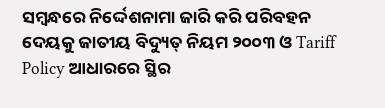ସମ୍ବନ୍ଧରେ ନିର୍ଦ୍ଦେଶନାମା ଜାରି କରି ପରିବହନ ଦେୟକୁ ଜାତୀୟ ବିଦ୍ୟୁତ୍ ନିୟମ ୨୦୦୩ ଓ Tariff Policy ଆଧାରରେ ସ୍ଥିର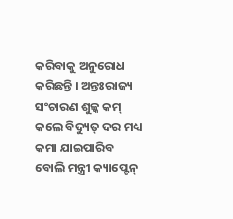କରିବାକୁ ଅନୁରୋଧ କରିଛନ୍ତି । ଅନ୍ତଃରାଜ୍ୟ ସଂଚାରଣ ଶୁଳ୍କ କମ୍ କଲେ ବିଦ୍ୟୁତ୍ ଦର ମଧ୍ୟ କମା ଯାଇପାରିବ ବୋଲି ମନ୍ତ୍ରୀ କ୍ୟାପ୍ଟେନ୍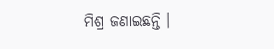ମିଶ୍ର ଜଣାଇଛନ୍ତି ।